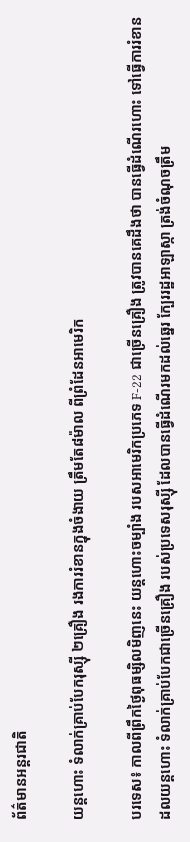ព័ត៌មានអន្តរជាតិ

យន្តហោះ ទំលាក់គ្រាប់បែករុស្ស៊ី ២គ្រឿង រងការរំខានក្នុងចំងាយ ត្រឹមតែ៨ម៉ាល ពីព្រំដែនអាមេរិក

បរទេស៖ កាលពីព្រឹកថ្ងៃពុធម្សិលមិញនេះ យន្តហោះចម្បាំង របសអាមេរិកប្រភេទ F-22 ជាច្រើនគ្រឿង ត្រូវបានគេដឹងថា បានធ្វើដំណើរហោះ ទៅធ្វើការរំខានដលយន្តហោះ ទំលាក់គ្រាប់បែកជាច្រើនគ្រឿង របស់ប្រទេសរុស្ស៊ី ដែលបានធ្វើដំណើរមកដល់ឆ្នេរ ក្បែររដ្ឋអាឡាស្កា ត្រង់ចំណុចត្រឹម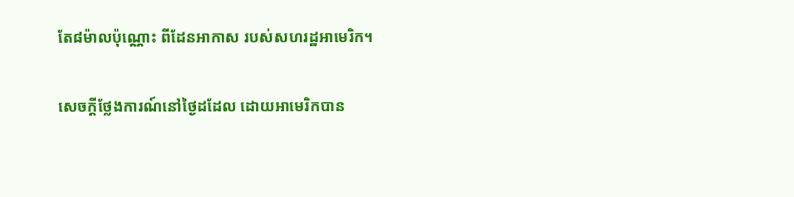តែ៨ម៉ាលប៉ុណ្ណោះ ពីដែនអាកាស របស់សហរដ្ឋអាមេរិក។

សេចក្តីថ្លែងការណ៍នៅថ្ងៃដដែល ដោយអាមេរិកបាន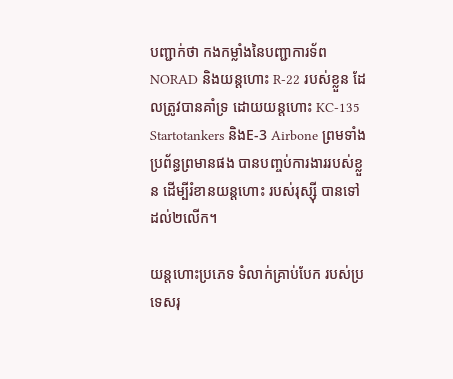បញ្ជាក់ថា កងកម្លាំងនៃបញ្ជាការទ័ព NORAD និងយន្តហោះ R-22 របស់ខ្លួន ដែលត្រូវបានគាំទ្រ ដោយយន្តហោះ KC-135 Startotankers និងE-3 Airbone ព្រមទាំងប្រព័ន្ធព្រមានផង បានបញ្ចប់ការងាររបស់ខ្លួន ដើម្បីរំខានយន្តហោះ របស់រុស្ស៊ី បានទៅដល់២លើក។

យន្តហោះប្រភេទ ទំលាក់គ្រាប់បែក របស់ប្រទេសរុ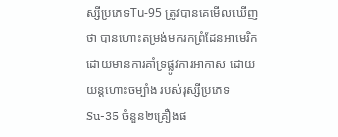ស្សីប្រភេទTu-95 ត្រូវបានគេមើលឃើញថា បានហោះតម្រង់មករកព្រំដែនអាមេរិក ដោយមានការគាំទ្រផ្លូវការអាកាស ដោយយន្តហោះចម្បាំង របស់រុស្សីប្រភេទ Su-35 ចំនួន២គ្រឿងផ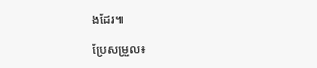ងដែរ៕

ប្រែសម្រួល៖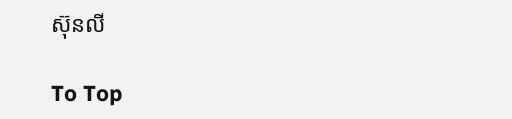ស៊ុនលី

To Top